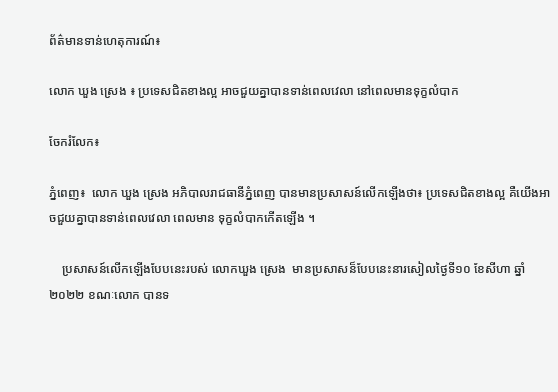ព័ត៌មានទាន់ហេតុការណ៍៖

លោក ឃួង ស្រេង ៖ ប្រទេសជិតខាងល្អ អាចជួយគ្នាបានទាន់ពេលវេលា នៅពេលមានទុក្ខលំបាក

ចែករំលែក៖

ភ្នំពេញ៖  លោក ឃួង ស្រេង អភិបាលរាជធានីភ្នំពេញ បានមានប្រសាសន៍លើកឡើងថា៖ ប្រទេសជិតខាងល្អ គឺយើងអាចជួយគ្នាបានទាន់ពេលវេលា ពេលមាន ទុក្ខលំបាកកើតឡើង ។

    ប្រសាសន៍លើកឡើងបែបនេះរបស់ លោកឃួង ស្រេង  មានប្រសាសន៏បែបនេះនារសៀលថ្ងៃទី១០ ខែសីហា ឆ្នាំ២០២២ ខណៈលោក បានទ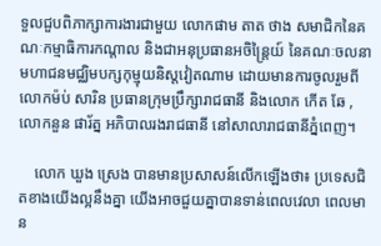ទួលជួបពិភាក្សាការងារជាមួយ លោកផាម តាត ថាង សមាជិកនៃគណៈកម្មាធិការកណ្តាល និងជាអនុប្រធានអចិន្រ្តៃយ៍ នៃគណៈចលនាមហាជនមជ្ឈិមបក្សកុម្មុយនិស្តវៀតណាម ដោយមានការចូលរួមពីលោកម៉ប់ សារិន ប្រធានក្រុមប្រឹក្សារាជធានី និងលោក កើត ឆែ ,លោកនួន ផារ័ត្ន អភិបាលរងរាជធានី នៅសាលារាជធានីភ្នំពេញ។

    លោក ឃួង ស្រេង បានមានប្រសាសន៍លើកឡើងថា៖ ប្រទេសជិតខាងយើងល្អនឹងគ្នា យើងអាចជួយគ្នាបានទាន់ពេលវេលា ពេលមាន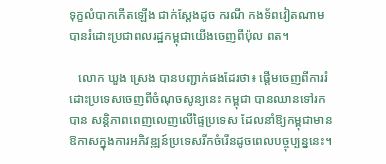ទុក្ខលំបាកកើតឡើង ជាក់ស្តែងដូច ករណី កងទ័ពវៀតណាមបានរំដោះប្រជាពលរដ្ឋកម្ពុជាយើងចេញពីប៉ុល ពត។

   លោក ឃួង ស្រេង បានបញ្ជាក់ផងដែរថា៖ ផ្តើមចេញពីការរំដោះប្រទេសចេញពីចំណុចសូន្យនេះ កម្ពុជា បានឈានទៅរកបាន សន្តិភាពពេញលេញលើផ្ទៃប្រទេស ដែលនាំឱ្យកម្ពុជាមានឱកាសក្នុងការអភិវឌ្ឍន៍ប្រទេសរីកចំរើនដូចពេលបច្ចុប្បន្ននេះ។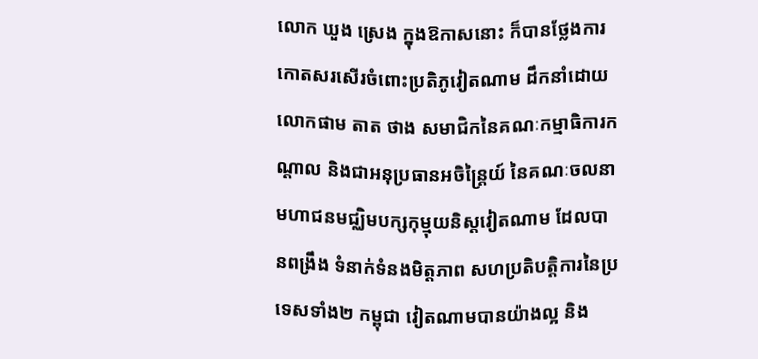លោក ឃួង ស្រេង ក្នុងឱកាសនោះ ក៏បានថ្លែងការកោតសរសើរចំពោះប្រតិភូវៀតណាម ដឹកនាំដោយលោកផាម តាត ថាង សមាជិកនៃគណៈកម្មាធិការកណ្តាល និងជាអនុប្រធានអចិន្រ្តៃយ៍ នៃគណៈចលនាមហាជនមជ្ឈិមបក្សកុម្មុយនិស្តវៀតណាម ដែលបានពង្រឹង ទំនាក់ទំនងមិត្តភាព សហប្រតិបត្តិការនៃប្រទេសទាំង២ កម្ពុជា វៀតណាមបានយ៉ាងល្អ និង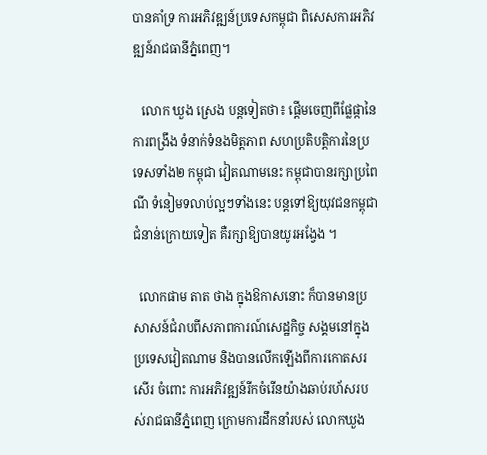បានគាំទ្រ ការអភិវឌ្ឍន៍ប្រទេសកម្ពុជា ពិសេសការអភិវឌ្ឍន៍រាជធានីភ្នំពេញ។

   លោក ឃួង ស្រេង បន្តទៀតថា៖ ផ្តើមចេញពីផ្លែផ្កានៃការពង្រឹង ទំនាក់ទំនងមិត្តភាព សហប្រតិបត្តិការនៃប្រទេសទាំង២ កម្ពុជា វៀតណាមនេះ កម្ពុជាបានរក្សាប្រពៃណី ទំនៀមទលាប់ល្អៗទាំងនេះ បន្តទៅឱ្យយុវជនកម្ពុជាជំនាន់ក្រោយទៀត គឺរក្សាឱ្យបានយូរអង្វែង ។

  លោកផាម តាត ថាង ក្នុងឱកាសនោះ ក៏បានមានប្រសាសន៍ជំរាបពីសភាពការណ៍សេដ្ឋកិច្ច សង្គមនៅក្នុងប្រទេសវៀតណាម និងបានលើកឡើងពីការកោតសរសើរ ចំពោះ ការអភិវឌ្ឍន៍រីកចំរើនយ៉ាងឆាប់រហ័សរបស់រាជធានីភ្នំពេញ ក្រោមការដឹកនាំរបស់ លោកឃួង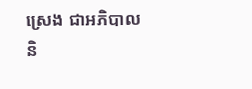ស្រេង ជាអភិបាល និ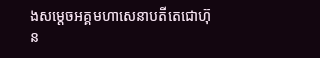ងសម្តេចអគ្គមហាសេនាបតីតេជោហ៊ុន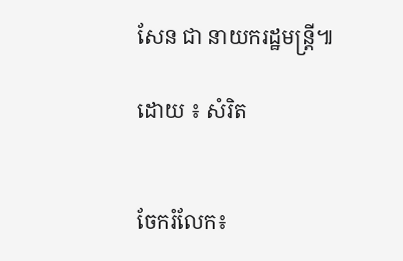សែន ជា នាយករដ្ឋមន្ត្រី៕

ដោយ ៖ សំរិត


ចែករំលែក៖